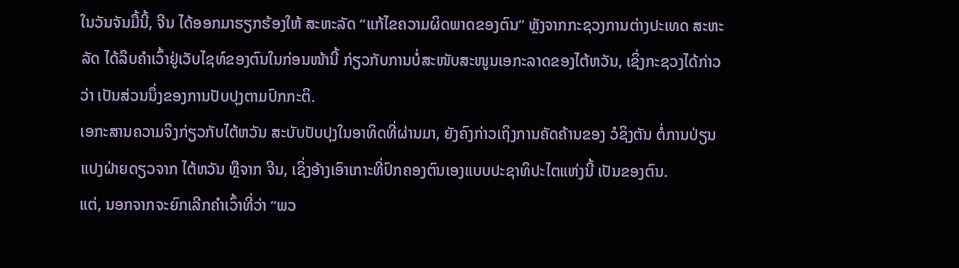ໃນວັນຈັນມື້ນີ້, ຈີນ ໄດ້ອອກມາຮຽກຮ້ອງໃຫ້ ສະຫະລັດ “ແກ້ໄຂຄວາມຜິດພາດຂອງຕົນ” ຫຼັງຈາກກະຊວງການຕ່າງປະເທດ ສະຫະລັດ ໄດ້ລຶບຄຳເວົ້າຢູ່ເວັບໄຊທ໌ຂອງຕົນໃນກ່ອນໜ້ານີ້ ກ່ຽວກັບການບໍ່ສະໜັບສະໜູນເອກະລາດຂອງໄຕ້ຫວັນ, ເຊິ່ງກະຊວງໄດ້ກ່າວວ່າ ເປັນສ່ວນນຶ່ງຂອງການປັບປຸງຕາມປົກກະຕິ.
ເອກະສານຄວາມຈິງກ່ຽວກັບໄຕ້ຫວັນ ສະບັບປັບປຸງໃນອາທິດທີ່ຜ່ານມາ, ຍັງຄົງກ່າວເຖິງການຄັດຄ້ານຂອງ ວໍຊິງຕັນ ຕໍ່ການປ່ຽນແປງຝ່າຍດຽວຈາກ ໄຕ້ຫວັນ ຫຼືຈາກ ຈີນ, ເຊິ່ງອ້າງເອົາເກາະທີ່ປົກຄອງຕົນເອງແບບປະຊາທິປະໄຕແຫ່ງນີ້ ເປັນຂອງຕົນ.
ແຕ່, ນອກຈາກຈະຍົກເລີກຄຳເວົ້າທີ່ວ່າ “ພວ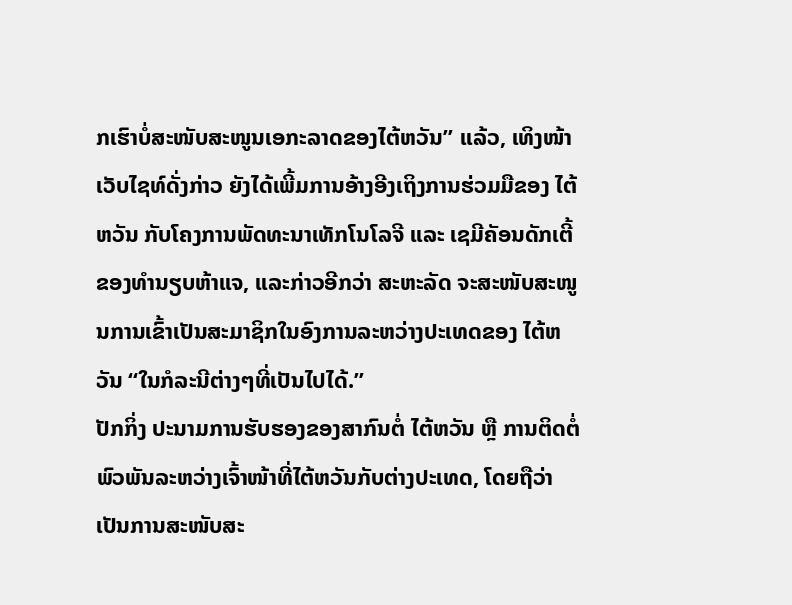ກເຮົາບໍ່ສະໜັບສະໜູນເອກະລາດຂອງໄຕ້ຫວັນ” ແລ້ວ, ເທິງໜ້າເວັບໄຊທ໌ດັ່ງກ່າວ ຍັງໄດ້ເພີ້ມການອ້າງອີງເຖິງການຮ່ວມມືຂອງ ໄຕ້ຫວັນ ກັບໂຄງການພັດທະນາເທັກໂນໂລຈີ ແລະ ເຊມີຄັອນດັກເຕີ້ ຂອງທໍານຽບຫ້າແຈ, ແລະກ່າວອີກວ່າ ສະຫະລັດ ຈະສະໜັບສະໜູນການເຂົ້າເປັນສະມາຊິກໃນອົງການລະຫວ່າງປະເທດຂອງ ໄຕ້ຫວັນ “ໃນກໍລະນີຕ່າງໆທີ່ເປັນໄປໄດ້.”
ປັກກິ່ງ ປະນາມການຮັບຮອງຂອງສາກົນຕໍ່ ໄຕ້ຫວັນ ຫຼື ການຕິດຕໍ່ພົວພັນລະຫວ່າງເຈົ້າໜ້າທີ່ໄຕ້ຫວັນກັບຕ່າງປະເທດ, ໂດຍຖືວ່າ ເປັນການສະໜັບສະ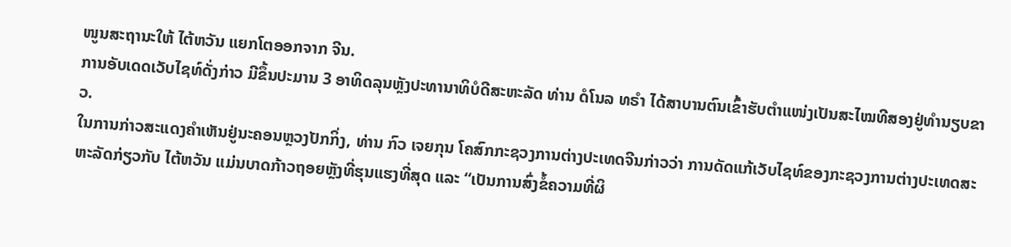ໜູນສະຖານະໃຫ້ ໄຕ້ຫວັນ ແຍກໂຕອອກຈາກ ຈີນ.
ການອັບເດດເວັບໄຊທ໌ດັ່ງກ່າວ ມີຂຶ້ນປະມານ 3 ອາທິດລຸນຫຼັງປະທານາທິບໍດີສະຫະລັດ ທ່ານ ດໍໂນລ ທຣຳ ໄດ້ສາບານຕົນເຂົ້າຮັບຕຳແໜ່ງເປັນສະໄໝທີສອງຢູ່ທຳນຽບຂາວ.
ໃນການກ່າວສະແດງຄຳເຫັນຢູ່ນະຄອນຫຼວງປັກກິ່ງ, ທ່ານ ກົວ ເຈຍກຸນ ໂຄສົກກະຊວງການຕ່າງປະເທດຈີນກ່າວວ່າ ການດັດແກ້ເວັບໄຊທ໌ຂອງກະຊວງການຕ່າງປະເທດສະຫະລັດກ່ຽວກັບ ໄຕ້ຫວັນ ແມ່ນບາດກ້າວຖອຍຫຼັງທີ່ຮຸນແຮງທີ່ສຸດ ແລະ “ເປັນການສົ່ງຂໍ້ຄວາມທີ່ຜິ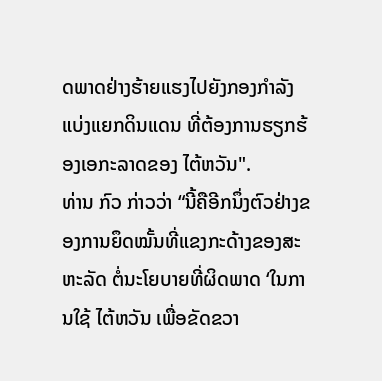ດພາດຢ່າງຮ້າຍແຮງໄປຍັງກອງກໍາລັງແບ່ງແຍກດິນແດນ ທີ່ຕ້ອງການຮຽກຮ້ອງເອກະລາດຂອງ ໄຕ້ຫວັນ".
ທ່ານ ກົວ ກ່າວວ່າ “ນີ້ຄືອີກນຶ່ງຕົວຢ່າງຂອງການຍຶດໝັ້ນທີ່ແຂງກະດ້າງຂອງສະຫະລັດ ຕໍ່ນະໂຍບາຍທີ່ຜິດພາດ ‘ໃນການໃຊ້ ໄຕ້ຫວັນ ເພື່ອຂັດຂວາ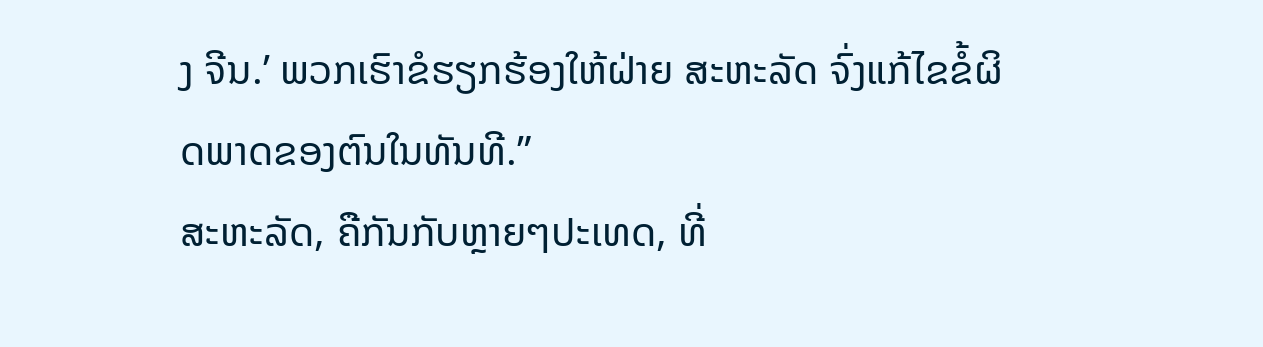ງ ຈີນ.’ ພວກເຮົາຂໍຮຽກຮ້ອງໃຫ້ຝ່າຍ ສະຫະລັດ ຈົ່ງແກ້ໄຂຂໍ້ຜິດພາດຂອງຕົນໃນທັນທີ.”
ສະຫະລັດ, ຄືກັນກັບຫຼາຍໆປະເທດ, ທີ່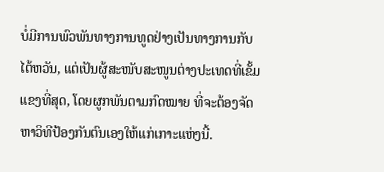ບໍ່ມີການພົວພັນທາງການທູດຢ່າງເປັນທາງການກັບ ໄຕ້ຫວັນ, ແຕ່ເປັນຜູ້ສະໜັບສະໜູນຕ່າງປະເທດທີ່ເຂັ້ມແຂງທີ່ສຸດ, ໂດຍຜູກພັນຕາມກົດໝາຍ ທີ່ຈະຕ້ອງຈັດຫາວິທີປ້ອງກັນຕົນເອງໃຫ້ແກ່ເກາະແຫ່ງນີ້.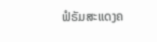ຟໍຣັມສະແດງຄ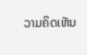ວາມຄິດເຫັນ